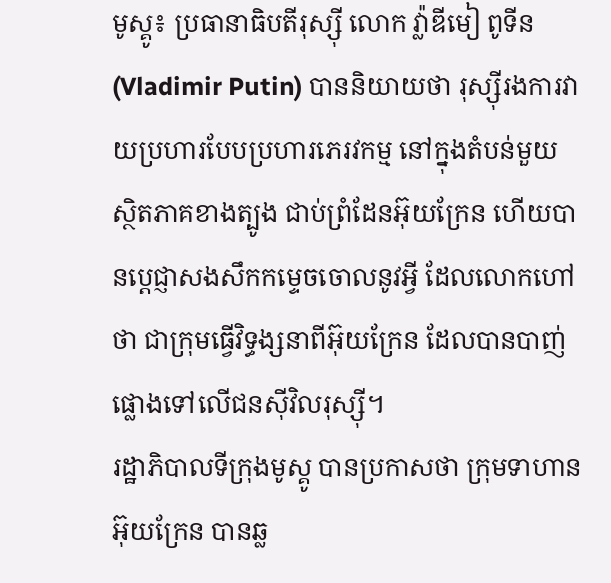មូស្គូ៖ ប្រធានាធិបតីរុស្ស៊ី លោក វ្ល៉ាឌីមៀ ពូទីន (Vladimir Putin) បាននិយាយថា រុស្ស៊ីរងការវាយប្រហារបែបប្រហារភេរវកម្ម នៅក្នុងតំបន់មួយ ស្ថិតភាគខាងត្បូង ជាប់ព្រំដែនអ៊ុយក្រែន ហើយបានប្តេជ្ញាសងសឹកកម្ទេចចោលនូវអ្វី ដែលលោកហៅថា ជាក្រុមធ្វើវិទ្ធង្សនាពីអ៊ុយក្រែន ដែលបានបាញ់ផ្លោងទៅលើជនស៊ីវិលរុស្ស៊ី។
រដ្ឋាភិបាលទីក្រុងមូស្គូ បានប្រកាសថា ក្រុមទាហានអ៊ុយក្រែន បានឆ្ល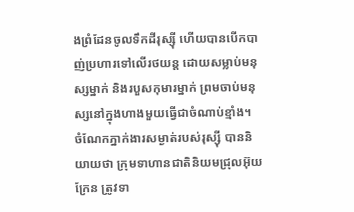ងព្រំដែនចូលទឹកដីរុស្ស៊ី ហើយបានបើកបាញ់ប្រហារទៅលើរថយន្ត ដោយសម្លាប់មនុស្សម្នាក់ និងរបួសកុមារម្នាក់ ព្រមចាប់មនុស្សនៅក្នុងហាងមួយធ្វើជាចំណាប់ខ្មាំង។
ចំណែកភ្នាក់ងារសម្ងាត់របស់រុស្ស៊ី បាននិយាយថា ក្រុមទាហានជាតិនិយមជ្រុលអ៊ុយក្រែន ត្រូវទា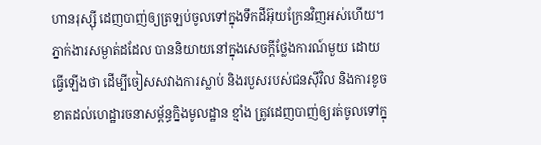ហានរុស្ស៊ី ដេញបាញ់ឲ្យត្រឡប់ចូលទៅក្នុងទឹកដីអ៊ុយក្រែនវិញអស់ហើយ។
ភ្នាក់ងារសម្ងាត់ដដែល បាននិយាយនៅក្នុងសេចក្តីថ្លែងការណ៍មួយ ដោយធ្វើឡើងថា ដើម្បីចៀសសវាងការស្លាប់ និងរបួសរបស់ជនស៊ីវិល និងការខូចខាតដល់ហេដ្ឋារចនាសម្ព័ន្ធក្និងមូលដ្ឋាន ខ្មាំង ត្រូវដេញបាញ់ឲ្យរត់ចូលទៅក្នុ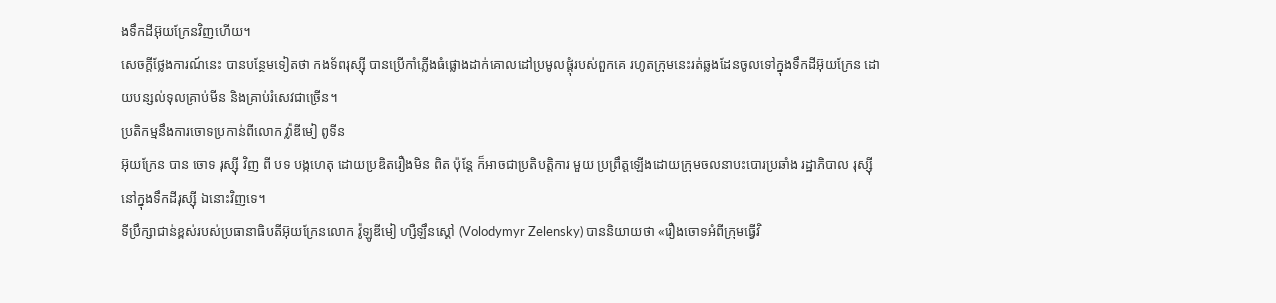ងទឹកដីអ៊ុយក្រែនវិញហើយ។
សេចក្តីថ្លែងការណ៍នេះ បានបន្ថែមទៀតថា កងទ័ពរុស្ស៊ី បានប្រើកាំភ្លើងធំផ្លោងដាក់គោលដៅប្រមូលផ្តុំរបស់ពួកគេ រហូតក្រុមនេះរត់ឆ្លងដែនចូលទៅក្នុងទឹកដីអ៊ុយក្រែន ដោយបន្សល់ទុលគ្រាប់មីន និងគ្រាប់រំសេវជាច្រើន។
ប្រតិកម្មនឹងការចោទប្រកាន់ពីលោក វ៉្លាឌីមៀ ពូទីន
អ៊ុយក្រែន បាន ចោទ រុស្ស៊ី វិញ ពី បទ បង្កហេតុ ដោយប្រឌិតរឿងមិន ពិត ប៉ុន្តែ ក៏អាចជាប្រតិបត្តិការ មួយ ប្រព្រឹត្តឡើងដោយក្រុមចលនាបះបោរប្រឆាំង រដ្ឋាភិបាល រុស្ស៊ី នៅក្នុងទឹកដីរុស្ស៊ី ឯនោះវិញទេ។
ទីប្រឹក្សាជាន់ខ្ពស់របស់ប្រធានាធិបតីអ៊ុយក្រែនលោក វ៉ូឡូឌីមៀ ហ្សឺឡឹនស្គៅ (Volodymyr Zelensky) បាននិយាយថា «រឿងចោទអំពីក្រុមធ្វើវិ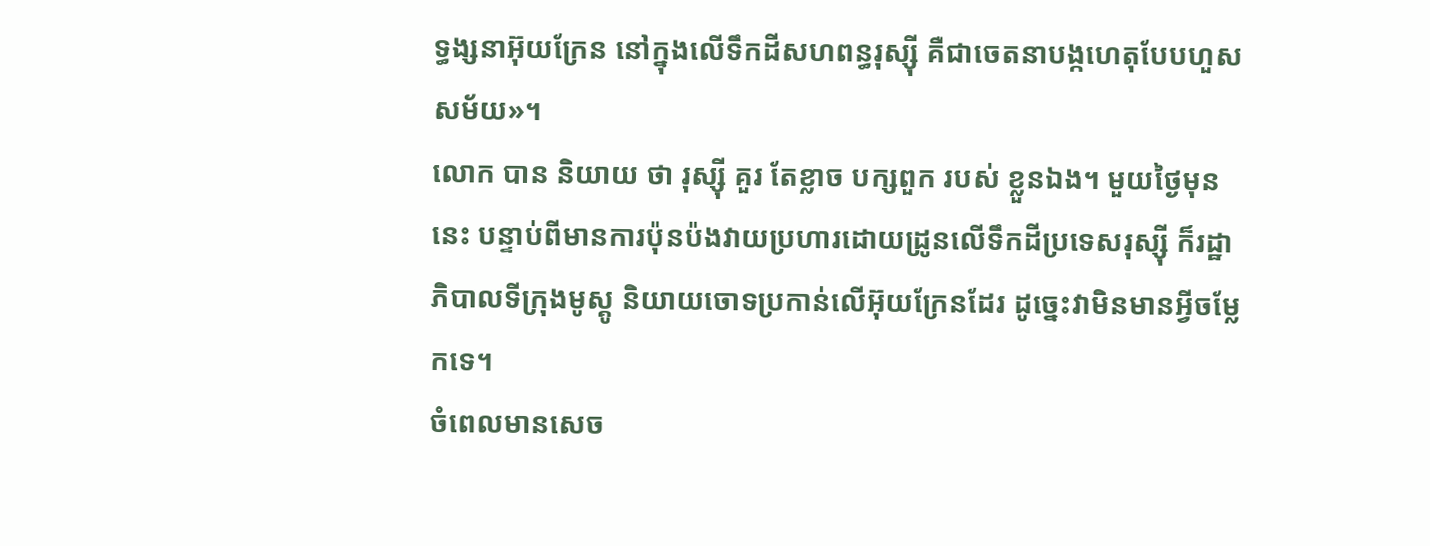ទ្ធង្សនាអ៊ុយក្រែន នៅក្នុងលើទឹកដីសហពន្ធរុស្ស៊ី គឺជាចេតនាបង្កហេតុបែបហួសសម័យ»។
លោក បាន និយាយ ថា រុស្ស៊ី គួរ តែខ្លាច បក្សពួក របស់ ខ្លួនឯង។ មួយថ្ងៃមុននេះ បន្ទាប់ពីមានការប៉ុនប៉ងវាយប្រហារដោយដ្រូនលើទឹកដីប្រទេសរុស្ស៊ី ក៏រដ្ឋាភិបាលទីក្រុងមូស្គូ និយាយចោទប្រកាន់លើអ៊ុយក្រែនដែរ ដូច្នេះវាមិនមានអ្វីចម្លែកទេ។
ចំពេលមានសេច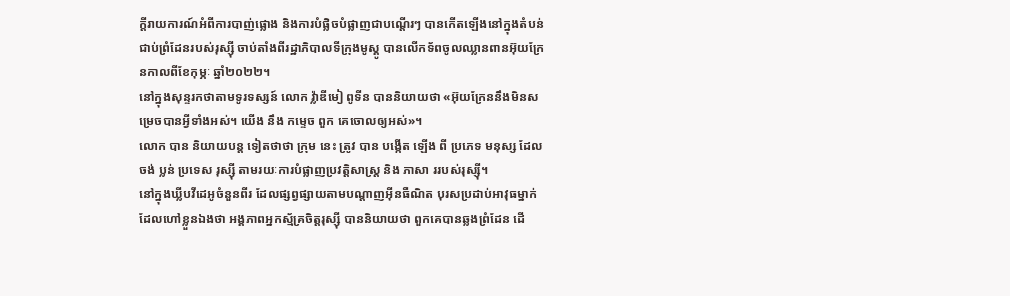ក្តីរាយការណ៍អំពីការបាញ់ផ្លោង និងការបំផ្លិចបំផ្លាញជាបណ្តើរៗ បានកើតឡើងនៅក្នុងតំបន់ជាប់ព្រំដែនរបស់រុស្ស៊ី ចាប់តាំងពីរដ្ឋាភិបាលទីក្រុងមូស្គូ បានលើកទ័ពចូលឈ្លានពានអ៊ុយក្រែនកាលពីខែកុម្ភៈ ឆ្នាំ២០២២។
នៅក្នុងសុន្ទរកថាតាមទូរទស្សន៍ លោក វ៉្លាឌីមៀ ពូទីន បាននិយាយថា «អ៊ុយក្រែននឹងមិនសម្រេចបានអ្វីទាំងអស់។ យើង នឹង កម្ទេច ពួក គេចោលឲ្យអស់»។
លោក បាន និយាយបន្ត ទៀតថាថា ក្រុម នេះ ត្រូវ បាន បង្កើត ឡើង ពី ប្រភេទ មនុស្ស ដែល ចង់ ប្លន់ ប្រទេស រុស្ស៊ី តាមរយៈការបំផ្លាញប្រវត្តិសាស្ត្រ និង ភាសា ររបស់រុស្ស៊ី។
នៅក្នុងឃ្លីបវីដេអូចំនួនពីរ ដែលផ្សព្វផ្សាយតាមបណ្តាញអ៊ីនធឺណិត បុរសប្រដាប់អាវុធម្នាក់ ដែលហៅខ្លួនឯងថា អង្គភាពអ្នកស្ម័គ្រចិត្តរុស្ស៊ី បាននិយាយថា ពួកគេបានឆ្លងព្រំដែន ដើ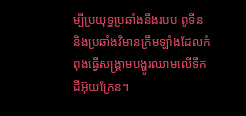ម្បីប្រយុទ្ធប្រឆាំងនឹងរបប ពូទីន និងប្រឆាំងវិមានក្រឹមឡាំងដែលកំពុងធ្វើសង្គ្រាមបង្ហូរឈាមលើទឹកដីអ៊ុយក្រែន។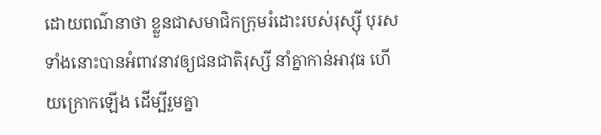ដោយពណ៌នាថា ខ្លួនជាសមាជិកក្រុមរំដោះរបស់រុស្ស៊ី បុរសទាំងនោះបានអំពាវនាវឲ្យជនជាតិរុស្សី នាំគ្នាកាន់អាវុធ ហើយក្រោកឡើង ដើម្បីរួមគ្នា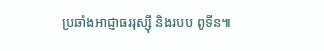ប្រឆាំងអាជ្ញាធររុស្ស៊ី និងរបប ពូទីន៕